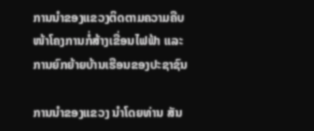ການນຳຂອງແຂວງຕິດຕາມຄວາມຄືບໜ້າໂຄງການກໍ່ສ້າງເຂື່ອນໄຟຟ້າ ແລະ ການຍົກຍ້າຍບ້ານເຮືອນຂອງປະຊາຊົນ

ການນຳຂອງແຂວງ ນຳໂດຍທ່ານ ສັນ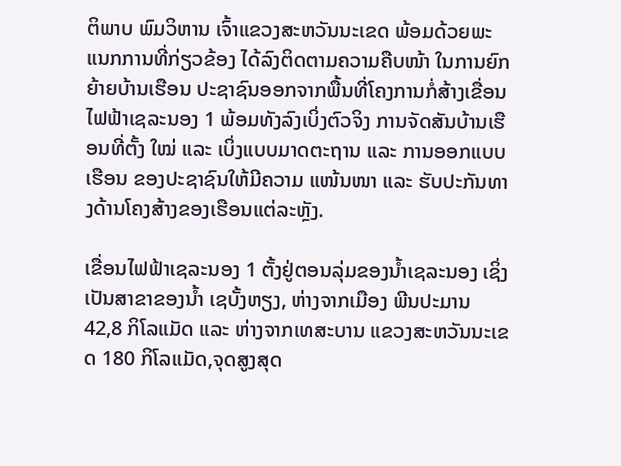ຕິພາບ ພົມວິຫານ ເຈົ້າແຂວງສະຫວັນນະເຂດ ພ້ອມດ້ວຍພະແນກການທີ່ກ່ຽວຂ້ອງ ໄດ້ລົງຕິດຕາມຄວາມຄືບໜ້າ ໃນການຍົກຍ້າຍບ້ານເຮືອນ ປະຊາຊົນອອກຈາກພື້ນທີ່ໂຄງການກໍ່ສ້າງເຂື່ອນໄຟຟ້າເຊລະນອງ 1 ພ້ອມທັງລົງເບິ່ງຕົວຈິງ ການຈັດສັນບ້ານເຮືອນທີ່ຕັ້ງ ໃໝ່ ແລະ ເບິ່ງແບບມາດຕະຖານ ແລະ ການອອກແບບເຮືອນ ຂອງປະຊາຊົນໃຫ້ມີຄວາມ ແໜ້ນໜາ ແລະ ຮັບປະກັນທາງດ້ານໂຄງສ້າງຂອງເຮືອນແຕ່ລະຫຼັງ.

ເຂື່ອນໄຟຟ້າເຊລະນອງ 1 ຕັ້ງຢູ່ຕອນລຸ່ມຂອງນໍ້າເຊລະນອງ ເຊິ່ງເປັນສາຂາຂອງນໍ້າ ເຊບັ້ງຫຽງ, ຫ່າງຈາກເມືອງ ພີນປະມານ 42,8 ກິໂລແມັດ ແລະ ຫ່າງຈາກເທສະບານ ແຂວງສະຫວັນນະເຂດ 180 ກິໂລແມັດ,ຈຸດສູງສຸດ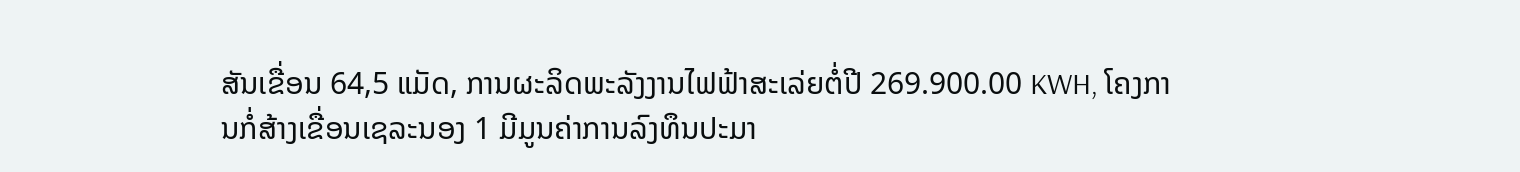ສັນເຂື່ອນ 64,5 ແມັດ, ການຜະລິດພະລັງງານໄຟຟ້າສະເລ່ຍຕໍ່ປີ 269.900.00 KWH, ໂຄງການກໍ່ສ້າງເຂື່ອນເຊລະນອງ 1 ມີມູນຄ່າການລົງທຶນປະມາ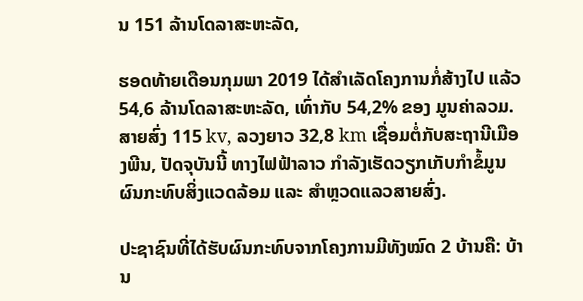ນ 151 ລ້ານໂດລາສະຫະລັດ,

ຮອດທ້າຍເດືອນກຸມພາ 2019 ໄດ້ສໍາເລັດໂຄງການກໍ່ສ້າງໄປ ແລ້ວ 54,6 ລ້ານໂດລາສະຫະລັດ, ເທົ່າກັບ 54,2% ຂອງ ມູນຄ່າລວມ. ສາຍສົ່ງ 115 kv, ລວງຍາວ 32,8 km ເຊື່ອມຕໍ່ກັບສະຖານີເມືອງພີນ, ປັດຈຸບັນນີ້ ທາງໄຟຟ້າລາວ ກຳລັງເຮັດວຽກເກັບກຳຂໍ້ມູນຜົນກະທົບສິ່ງແວດລ້ອມ ແລະ ສຳຫຼວດແລວສາຍສົ່ງ.

ປະຊາຊົນທີ່ໄດ້ຮັບຜົນກະທົບຈາກໂຄງການມີທັງໝົດ 2 ບ້ານຄື: ບ້ານ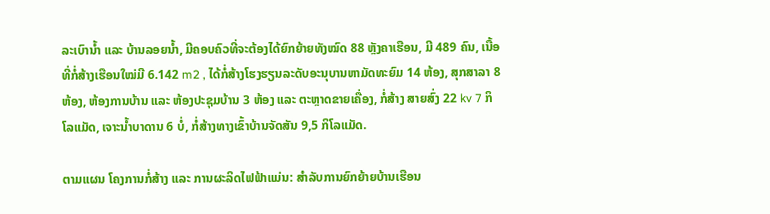ລະເບົານໍ້າ ແລະ ບ້ານລອຍນໍ້າ, ມີຄອບຄົວທີ່ຈະຕ້ອງໄດ້ຍົກຍ້າຍທັງໝົດ 88 ຫຼັງຄາເຮືອນ, ມີ 489 ຄົນ, ເນື້ອທີ່ກໍ່ສ້າງເຮືອນໃໝ່ມີ 6.142 m2 , ໄດ້ກໍ່ສ້າງໂຮງຮຽນລະດັບອະນຸບານຫາມັດທະຍົມ 14 ຫ້ອງ, ສຸກສາລາ 8 ຫ້ອງ, ຫ້ອງການບ້ານ ແລະ ຫ້ອງປະຊຸມບ້ານ 3 ຫ້ອງ ແລະ ຕະຫຼາດຂາຍເຄື່ອງ, ກໍ່ສ້າງ ສາຍສົ່ງ 22 kv 7 ກິໂລແມັດ, ເຈາະນ້ຳບາດານ 6 ບໍ່, ກໍ່ສ້າງທາງເຂົ້າບ້ານຈັດສັນ 9,5 ກິໂລແມັດ.

ຕາມແຜນ ໂຄງການກໍ່ສ້າງ ແລະ ການຜະລິດໄຟຟ້າແມ່ນ: ສໍາລັບການຍົກຍ້າຍບ້ານເຮືອນ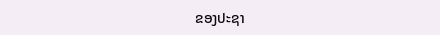ຂອງປະຊາ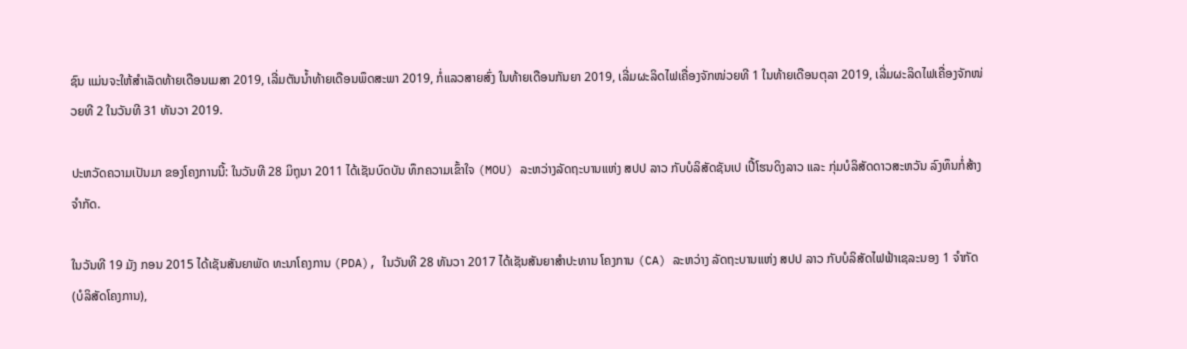ຊົນ ແມ່ນຈະໃຫ້ສຳເລັດທ້າຍເດືອນເມສາ 2019, ເລີ່ມຕັນນ້ຳທ້າຍເດືອນພຶດສະພາ 2019, ກໍ່ແລວສາຍສົ່ງ ໃນທ້າຍເດືອນກັນຍາ 2019, ເລີ່ມຜະລິດໄຟເຄື່ອງຈັກໜ່ວຍທີ 1 ໃນທ້າຍເດືອນຕຸລາ 2019, ເລີ່ມຜະລິດໄຟເຄື່ອງຈັກໜ່ວຍທີ 2 ໃນວັນທີ 31 ທັນວາ 2019.

ປະຫວັດຄວາມເປັນມາ ຂອງໂຄງການນີ້: ໃນວັນທີ 28 ມິຖຸນາ 2011 ໄດ້ເຊັນບົດບັນ ທຶກຄວາມເຂົ້າໃຈ (MOU) ລະຫວ່າງລັດຖະບານແຫ່ງ ສປປ ລາວ ກັບບໍລິສັດຊັນເປ ເປີ້ໂຮນດິງລາວ ແລະ ກຸ່ມບໍລິສັດດາວສະຫວັນ ລົງທຶນກໍ່ສ້າງຈຳກັດ.

ໃນວັນທີ 19 ມັງ ກອນ 2015 ໄດ້ເຊັນສັນຍາພັດ ທະນາໂຄງການ (PDA), ໃນວັນທີ 28 ທັນວາ 2017 ໄດ້ເຊັນສັນຍາສໍາປະທານ ໂຄງການ (CA) ລະຫວ່າງ ລັດຖະບານແຫ່ງ ສປປ ລາວ ກັບບໍລິສັດໄຟຟ້າເຊລະນອງ 1 ຈຳກັດ (ບໍລິສັດໂຄງການ),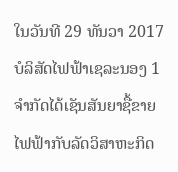ໃນວັນທີ 29 ທັນວາ 2017 ບໍລິສັດໄຟຟ້າເຊລະນອງ 1 ຈຳກັດໄດ້ເຊັນສັນຍາຊື້ຂາຍໄຟຟ້າກັບລັດວິສາຫະກິດ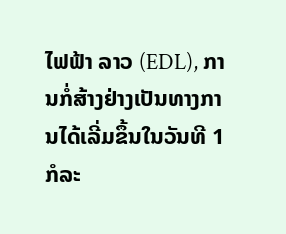ໄຟຟ້າ ລາວ (EDL), ການກໍ່ສ້າງຢ່າງເປັນທາງການໄດ້ເລີ່ມຂຶ້ນໃນວັນທີ 1 ກໍລະ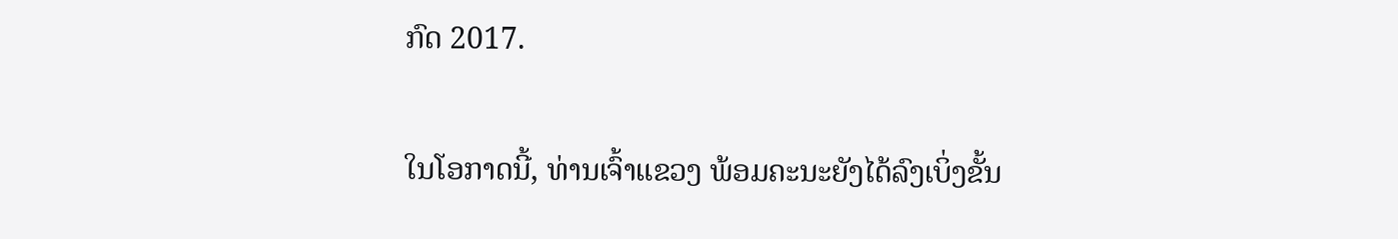ກົດ 2017.

ໃນໂອກາດນີ້, ທ່ານເຈົ້າແຂວງ ພ້ອມຄະນະຍັງໄດ້ລົງເບິ່ງຂັ້ນ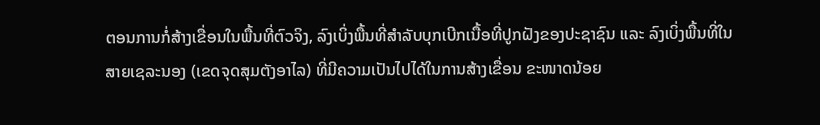ຕອນການກໍ່ສ້າງເຂື່ອນໃນພື້ນທີ່ຕົວຈິງ, ລົງເບິ່ງພື້ນທີ່ສຳລັບບຸກເບີກເນື້ອທີ່ປູກຝັງຂອງປະຊາຊົນ ແລະ ລົງເບິ່ງພື້ນທີ່ໃນສາຍເຊລະນອງ (ເຂດຈຸດສຸມຕັງອາໄລ) ທີ່ມີຄວາມເປັນໄປໄດ້ໃນການສ້າງເຂື່ອນ ຂະໜາດນ້ອຍ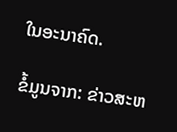ໃນອະນາຄົດ.

ຂໍ້ມູນຈາກ: ຂ່າວສະຫ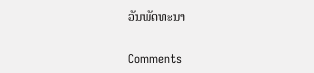ວັນພັດທະນາ

Comments